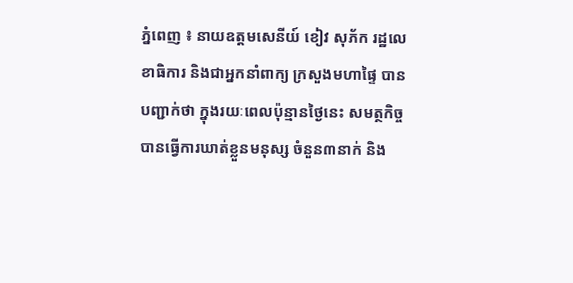ភ្នំពេញ ៖ នាយឧត្តមសេនីយ៍ ខៀវ សុភ័ក រដ្ឋលេខាធិការ និងជាអ្នកនាំពាក្យ ក្រសួងមហាផ្ទៃ បានបញ្ជាក់ថា ក្នុងរយៈពេលប៉ុន្មានថ្ងៃនេះ សមត្ថកិច្ចបានធ្វើការឃាត់ខ្លួនមនុស្ស ចំនួន៣នាក់ និង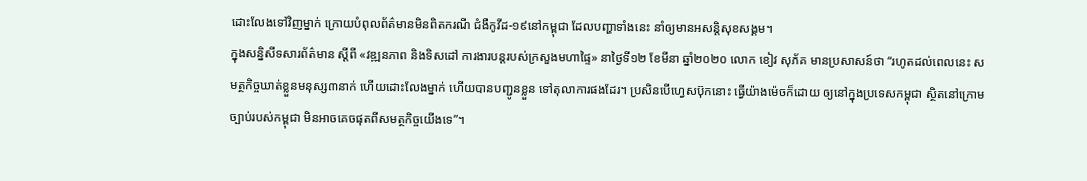ដោះលែងទៅវិញម្នាក់ ក្រោយបំពុលព័ត៌មានមិនពិតករណី ជំងឺកូវីដ-១៩នៅកម្ពុជា ដែលបញ្ហាទាំងនេះ នាំឲ្យមានអសន្ដិសុខសង្គម។
ក្នុងសន្និសីទសារព័ត៌មាន ស្ដីពី «វឌ្ឍនភាព និងទិសដៅ ការងារបន្ដរបស់ក្រសួងមហាផ្ទៃ» នាថ្ងៃទី១២ ខែមីនា ឆ្នាំ២០២០ លោក ខៀវ សុភ័គ មានប្រសាសន៍ថា “រហូតដល់ពេលនេះ សមត្ថកិច្ចឃាត់ខ្លួនមនុស្ស៣នាក់ ហើយដោះលែងម្នាក់ ហើយបានបញ្ជូនខ្លួន ទៅតុលាការផងដែរ។ ប្រសិនបើហ្វេសប៊ុកនោះ ធ្វើយ៉ាងម៉េចក៏ដោយ ឲ្យនៅក្នុងប្រទេសកម្ពុជា ស្ថិតនៅក្រោមច្បាប់របស់កម្ពុជា មិនអាចគេចផុតពីសមត្ថកិច្ចយើងទេ”។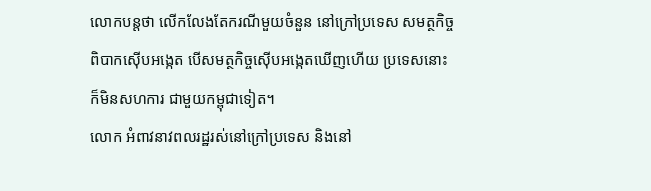លោកបន្ដថា លើកលែងតែករណីមួយចំនួន នៅក្រៅប្រទេស សមត្ថកិច្ចពិបាកស៊ើបអង្កេត បើសមត្ថកិច្ចស៊ើបអង្កេតឃើញហើយ ប្រទេសនោះ ក៏មិនសហការ ជាមួយកម្ពុជាទៀត។
លោក អំពាវនាវពលរដ្ឋរស់នៅក្រៅប្រទេស និងនៅ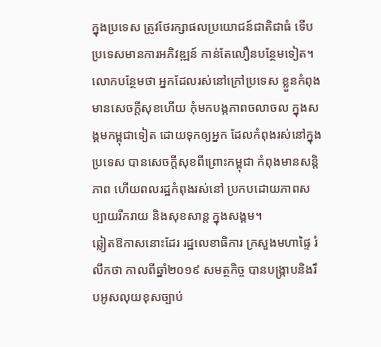ក្នុងប្រទេស ត្រូវថែរក្សាផលប្រយោជន៍ជាតិជាធំ ទើបប្រទេសមានការអភិវឌ្ឍន៍ កាន់តែលឿនបន្ថែមទៀត។
លោកបន្ថែមថា អ្នកដែលរស់នៅក្រៅប្រទេស ខ្លួនកំពុងមានសេចក្តីសុខហើយ កុំមកបង្កភាពចលាចល ក្នុងសង្គមកម្ពុជាទៀត ដោយទុកឲ្យអ្នក ដែលកំពុងរស់នៅក្នុងប្រទេស បានសេចក្ដីសុខពីព្រោះកម្ពុជា កំពុងមានសន្តិភាព ហើយពលរដ្ឋកំពុងរស់នៅ ប្រកបដោយភាពសប្បាយរីករាយ និងសុខសាន្ត ក្នុងសង្គម។
ឆ្លៀតឱកាសនោះដែរ រដ្ឋលេខាធិការ ក្រសួងមហាផ្ទៃ រំលឹកថា កាលពីឆ្នាំ២០១៩ សមត្ថកិច្ច បានបង្ក្រាបនិងរឹបអូសលុយខុសច្បាប់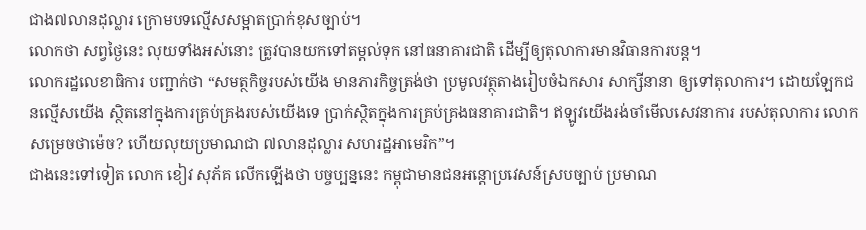ជាង៧លានដុល្លារ ក្រោមបទល្មើសសម្អាតប្រាក់ខុសច្បាប់។
លោកថា សព្វថ្ងៃនេះ លុយទាំងអស់នោះ ត្រូវបានយកទៅតម្ដល់ទុក នៅធនាគារជាតិ ដើម្បីឲ្យតុលាការមានវិធានការបន្ដ។
លោករដ្ឋលេខាធិការ បញ្ជាក់ថា “សមត្ថកិច្ចរបស់យើង មានភារកិច្ចត្រង់ថា ប្រមូលវត្ថុតាងរៀបចំឯកសារ សាក្សីនានា ឲ្យទៅតុលាការ។ ដោយឡែកជនល្មើសយើង ស្ថិតនៅក្នុងការគ្រប់គ្រងរបស់យើងទេ ប្រាក់ស្ថិតក្នុងការគ្រប់គ្រងធនាគារជាតិ។ ឥឡូវយើងរង់ចាំមើលសេវនាការ របស់តុលាការ លោកសម្រេចថាម៉េច? ហើយលុយប្រមាណជា ៧លានដុល្លារ សហរដ្ឋអាមេរិក”។
ជាងនេះទៅទៀត លោក ខៀវ សុភ័គ លើកឡើងថា បច្ចប្បន្ននេះ កម្ពុជាមានជនអន្ដោប្រវេសន៍ស្របច្បាប់ ប្រមាណ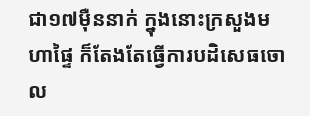ជា១៧ម៉ឺននាក់ ក្នុងនោះក្រសួងមហាផ្ទៃ ក៏តែងតែធ្វើការបដិសេធចោល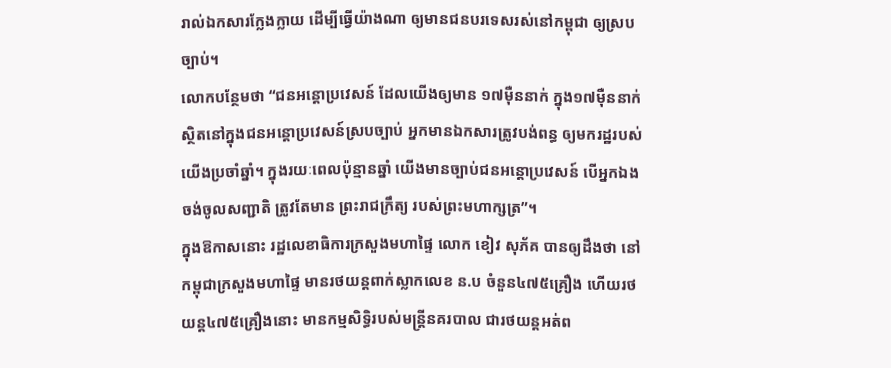រាល់ឯកសារក្លែងក្លាយ ដើម្បីធ្វើយ៉ាងណា ឲ្យមានជនបរទេសរស់នៅកម្ពុជា ឲ្យស្របច្បាប់។
លោកបន្ថែមថា “ជនអន្ដោប្រវេសន៍ ដែលយើងឲ្យមាន ១៧ម៉ឺននាក់ ក្នុង១៧ម៉ឺននាក់ ស្ថិតនៅក្នុងជនអន្ដោប្រវេសន៍ស្របច្បាប់ អ្នកមានឯកសារត្រូវបង់ពន្ធ ឲ្យមករដ្ឋរបស់យើងប្រចាំឆ្នាំ។ ក្នុងរយៈពេលប៉ុន្មានឆ្នាំ យើងមានច្បាប់ជនអន្ដោប្រវេសន៍ បើអ្នកឯងចង់ចូលសញ្ជាតិ ត្រូវតែមាន ព្រះរាជក្រឹត្យ របស់ព្រះមហាក្សត្រ”។
ក្នុងឱកាសនោះ រដ្ឋលេខាធិការក្រសួងមហាផ្ទៃ លោក ខៀវ សុភ័គ បានឲ្យដឹងថា នៅកម្ពុជាក្រសួងមហាផ្ទៃ មានរថយន្ដពាក់ស្លាកលេខ ន.ប ចំនួន៤៧៥គ្រឿង ហើយរថយន្ដ៤៧៥គ្រឿងនោះ មានកម្មសិទ្ធិរបស់មន្ដ្រីនគរបាល ជារថយន្ដអត់ព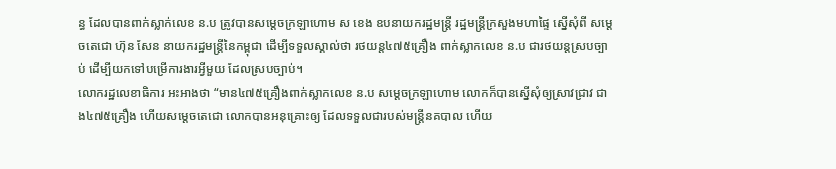ន្ធ ដែលបានពាក់ស្លាក់លេខ ន.ប ត្រូវបានសម្ដេចក្រឡាហោម ស ខេង ឧបនាយករដ្ឋមន្ដ្រី រដ្ឋមន្ដ្រីក្រសួងមហាផ្ទៃ ស្នើសុំពី សម្ដេចតេជោ ហ៊ុន សែន នាយករដ្ឋមន្ដ្រីនៃកម្ពុជា ដើម្បីទទួលស្គាល់ថា រថយន្ដ៤៧៥គ្រឿង ពាក់ស្លាកលេខ ន.ប ជារថយន្ដស្របច្បាប់ ដើម្បីយកទៅបម្រើការងារអ្វីមួយ ដែលស្របច្បាប់។
លោករដ្ឋលេខាធិការ អះអាងថា “មាន៤៧៥គ្រឿងពាក់ស្លាកលេខ ន.ប សម្ដេចក្រឡាហោម លោកក៏បានស្នើសុំឲ្យស្រាវជ្រាវ ជាង៤៧៥គ្រឿង ហើយសម្ដេចតេជោ លោកបានអនុគ្រោះឲ្យ ដែលទទួលជារបស់មន្ដ្រីនគបាល ហើយ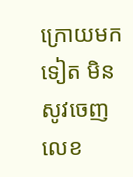ក្រោយមកទៀត មិនសូវចេញ លេខ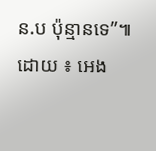ន.ប ប៉ុន្មានទេ”៕
ដោយ ៖ អេង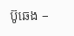ប៊ូឆេង –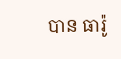បាន ធារ៉ូ